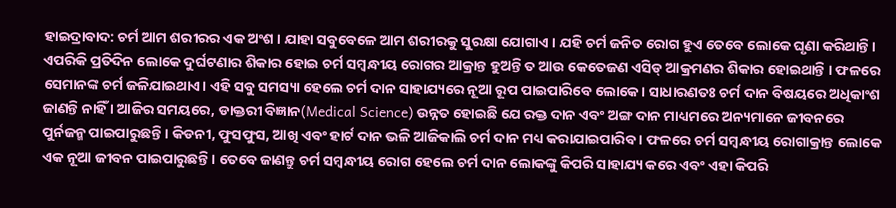ହାଇଦ୍ରାବାଦ: ଚର୍ମ ଆମ ଶରୀରର ଏକ ଅଂଶ । ଯାହା ସବୁବେଳେ ଆମ ଶରୀରକୁ ସୁରକ୍ଷା ଯୋଗାଏ । ଯହି ଚର୍ମ ଜନିତ ରୋଗ ହୁଏ ତେବେ ଲୋକେ ଘୃଣା କରିଥାନ୍ତି। ଏପରିକି ପ୍ରତିଦିନ ଲୋକେ ଦୁର୍ଘଟଣାର ଶିକାର ହୋଇ ଚର୍ମ ସମ୍ବନ୍ଧୀୟ ରୋଗର ଆକ୍ରାନ୍ତ ହୁଅନ୍ତି ତ ଆଉ କେତେଜଣ ଏସିଡ୍ ଆକ୍ରମଣର ଶିକାର ହୋଇଥାନ୍ତି । ଫଳରେ ସେମାନଙ୍କ ଚର୍ମ ଜଳିଯାଇଥାଏ। ଏହି ସବୁ ସମସ୍ୟା ହେଲେ ଚର୍ମ ଦାନ ସାହାଯ୍ୟରେ ନୂଆ ରୂପ ପାଇପାରିବେ ଲୋକେ। ସାଧାରଣତଃ ଚର୍ମ ଦାନ ବିଷୟରେ ଅଧିକାଂଶ ଜାଣନ୍ତି ନାହିଁ । ଆଜିର ସମୟରେ, ଡାକ୍ତରୀ ବିଜ୍ଞାନ(Medical Science) ଉନ୍ନତ ହୋଇଛି ଯେ ରକ୍ତ ଦାନ ଏବଂ ଅଙ୍ଗ ଦାନ ମାଧ୍ୟମରେ ଅନ୍ୟମାନେ ଜୀବନରେ ପୁର୍ନଜନ୍ମ ପାଇପାରୁଛନ୍ତି । କିଡନୀ, ଫୁସଫୁସ, ଆଖି ଏବଂ ହାର୍ଟ ଦାନ ଭଳି ଆଜିକାଲି ଚର୍ମ ଦାନ ମଧ୍ୟ କରାଯାଇପାରିବ । ଫଳରେ ଚର୍ମ ସମ୍ବନ୍ଧୀୟ ରୋଗାକ୍ରାନ୍ତ ଲୋକେ ଏକ ନୂଆ ଜୀବନ ପାଇପାରୁଛନ୍ତି। ତେବେ ଜାଣନ୍ତୁ ଚର୍ମ ସମ୍ବନ୍ଧୀୟ ରୋଗ ହେଲେ ଚର୍ମ ଦାନ ଲୋକଙ୍କୁ କିପରି ସାହାଯ୍ୟ କରେ ଏବଂ ଏହା କିପରି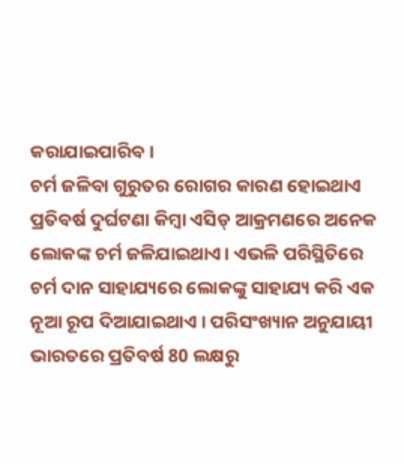କରାଯାଇପାରିବ।
ଚର୍ମ ଜଳିବା ଗୁରୁତର ରୋଗର କାରଣ ହୋଇଥାଏ
ପ୍ରତିବର୍ଷ ଦୁର୍ଘଟଣା କିମ୍ବା ଏସିଡ୍ ଆକ୍ରମଣରେ ଅନେକ ଲୋକଙ୍କ ଚର୍ମ ଜଳିଯାଇଥାଏ। ଏଭଳି ପରିସ୍ଥିତିରେ ଚର୍ମ ଦାନ ସାହାଯ୍ୟରେ ଲୋକଙ୍କୁ ସାହାଯ୍ୟ କରି ଏକ ନୂଆ ରୂପ ଦିଆଯାଇଥାଏ । ପରିସଂଖ୍ୟାନ ଅନୁଯାୟୀ ଭାରତରେ ପ୍ରତିବର୍ଷ 80 ଲକ୍ଷରୁ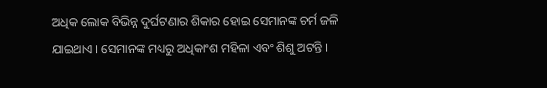ଅଧିକ ଲୋକ ବିଭିନ୍ନ ଦୁର୍ଘଟଣାର ଶିକାର ହୋଇ ସେମାନଙ୍କ ଚର୍ମ ଜଳି ଯାଇଥାଏ । ସେମାନଙ୍କ ମଧ୍ୟରୁ ଅଧିକାଂଶ ମହିଳା ଏବଂ ଶିଶୁ ଅଟନ୍ତି ।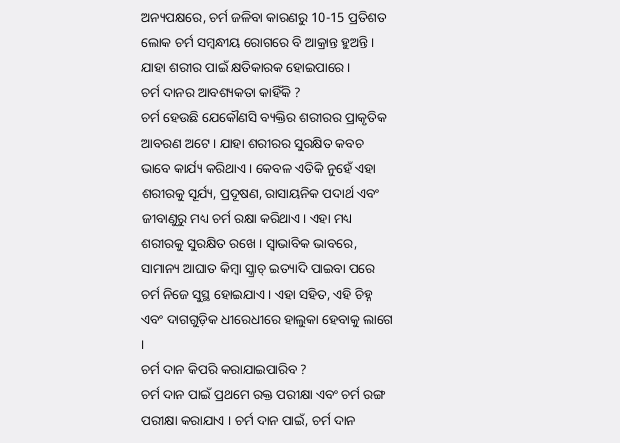ଅନ୍ୟପକ୍ଷରେ, ଚର୍ମ ଜଳିବା କାରଣରୁ 10-15 ପ୍ରତିଶତ ଲୋକ ଚର୍ମ ସମ୍ବନ୍ଧୀୟ ରୋଗରେ ବି ଆକ୍ରାନ୍ତ ହୁଅନ୍ତି । ଯାହା ଶରୀର ପାଇଁ କ୍ଷତିକାରକ ହୋଇପାରେ ।
ଚର୍ମ ଦାନର ଆବଶ୍ୟକତା କାହିଁକି ?
ଚର୍ମ ହେଉଛି ଯେକୌଣସି ବ୍ୟକ୍ତିର ଶରୀରର ପ୍ରାକୃତିକ ଆବରଣ ଅଟେ । ଯାହା ଶରୀରର ସୁରକ୍ଷିତ କବଚ ଭାବେ କାର୍ଯ୍ୟ କରିଥାଏ । କେବଳ ଏତିକି ନୁହେଁ ଏହା ଶରୀରକୁ ସୂର୍ଯ୍ୟ, ପ୍ରଦୂଷଣ, ରାସାୟନିକ ପଦାର୍ଥ ଏବଂ ଜୀବାଣୁରୁ ମଧ୍ୟ ଚର୍ମ ରକ୍ଷା କରିଥାଏ। ଏହା ମଧ୍ୟ ଶରୀରକୁ ସୁରକ୍ଷିତ ରଖେ । ସ୍ବାଭାବିକ ଭାବରେ, ସାମାନ୍ୟ ଆଘାତ କିମ୍ବା ସ୍କ୍ରାଚ୍ ଇତ୍ୟାଦି ପାଇବା ପରେ ଚର୍ମ ନିଜେ ସୁସ୍ଥ ହୋଇଯାଏ । ଏହା ସହିତ, ଏହି ଚିହ୍ନ ଏବଂ ଦାଗଗୁଡ଼ିକ ଧୀରେଧୀରେ ହାଲୁକା ହେବାକୁ ଲାଗେ ।
ଚର୍ମ ଦାନ କିପରି କରାଯାଇପାରିବ ?
ଚର୍ମ ଦାନ ପାଇଁ ପ୍ରଥମେ ରକ୍ତ ପରୀକ୍ଷା ଏବଂ ଚର୍ମ ରଙ୍ଗ ପରୀକ୍ଷା କରାଯାଏ । ଚର୍ମ ଦାନ ପାଇଁ, ଚର୍ମ ଦାନ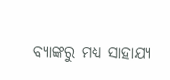ବ୍ୟାଙ୍କରୁ ମଧ୍ୟ ସାହାଯ୍ୟ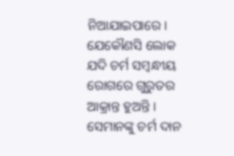ନିଆଯାଇପାରେ। ଯେକୌଣସି ଲୋକ ଯଦି ଚର୍ମ ସମ୍ବନ୍ଧୀୟ ରୋଗରେ ଗୁରୁତର ଆକ୍ରାନ୍ତ ହୁଅନ୍ତି । ସେମାନଙ୍କୁ ଚର୍ମ ଦାନ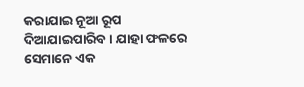କରାଯାଇ ନୂଆ ରୂପ ଦିଆଯାଇପାରିବ । ଯାହା ଫଳରେ ସେମାନେ ଏକ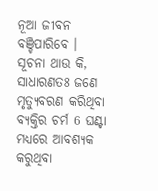ନୂଆ ଜୀବନ ବଞ୍ଚିପାରିବେ ।
ସୂଚନା ଥାଉ କି, ସାଧାରଣତଃ ଜଣେ ମୃତ୍ୟୁବରଣ କରିଥିବା ବ୍ୟକ୍ତିର ଚର୍ମ 6 ଘଣ୍ଟା ମଧ୍ୟରେ ଆବଶ୍ୟକ କରୁଥିବା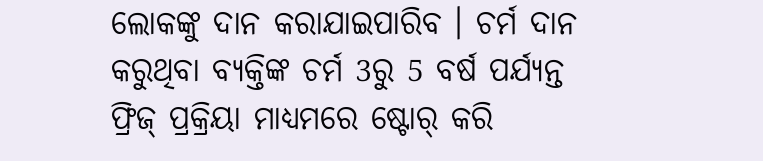ଲୋକଙ୍କୁ ଦାନ କରାଯାଇପାରିବ । ଚର୍ମ ଦାନ କରୁଥିବା ବ୍ୟକ୍ତିଙ୍କ ଚର୍ମ 3ରୁ 5 ବର୍ଷ ପର୍ଯ୍ୟନ୍ତ ଫ୍ରିଜ୍ ପ୍ରକ୍ରିୟା ମାଧ୍ୟମରେ ଷ୍ଟୋର୍ କରି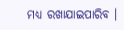ମଧ୍ୟ ରଖାଯାଇପାରିବ ।